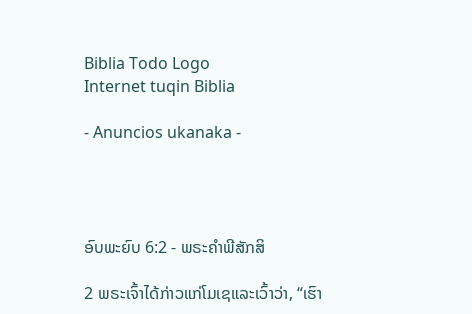Biblia Todo Logo
Internet tuqin Biblia

- Anuncios ukanaka -




ອົບພະຍົບ 6:2 - ພຣະຄຳພີສັກສິ

2 ພຣະເຈົ້າໄດ້ກ່າວແກ່ໂມເຊແລະເວົ້າວ່າ, “ເຮົາ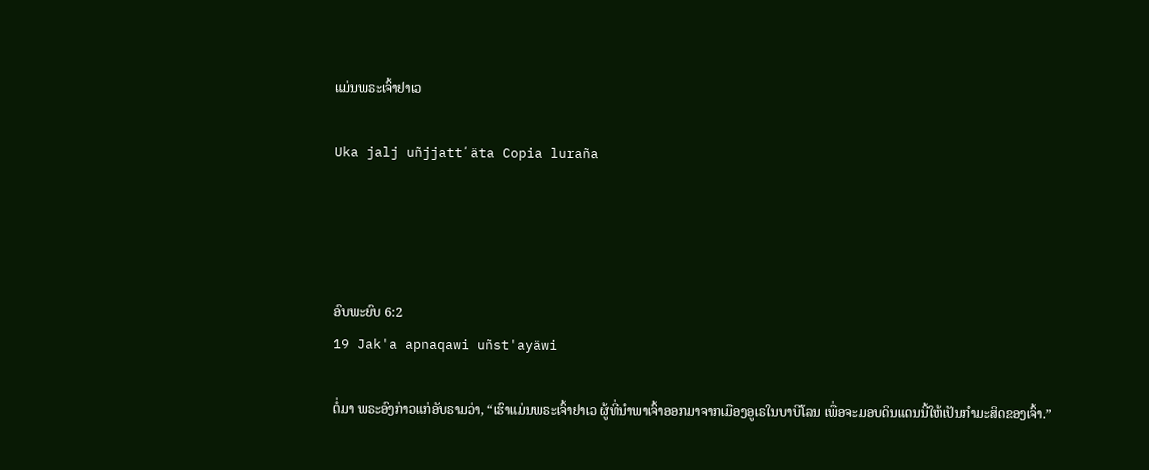ແມ່ນພຣະເຈົ້າຢາເວ

Uka jalj uñjjattʼäta Copia luraña




ອົບພະຍົບ 6:2
19 Jak'a apnaqawi uñst'ayäwi

ຕໍ່ມາ ພຣະອົງກ່າວແກ່ອັບຣາມວ່າ, “ເຮົາແມ່ນພຣະເຈົ້າຢາເວ ຜູ້ທີ່ນຳພາເຈົ້າອອກມາຈາກເມືອງອູເຣໃນບາບີໂລນ ເພື່ອຈະມອບດິນແດນນີ້ໃຫ້ເປັນກຳມະສິດຂອງເຈົ້າ.”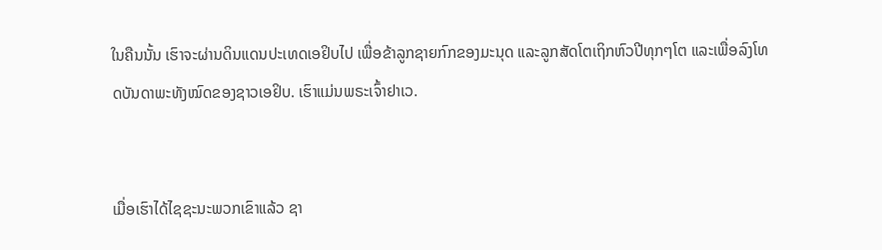ໃນຄືນນັ້ນ ເຮົາຈະຜ່ານດິນແດນປະເທດເອຢິບໄປ ເພື່ອຂ້າລູກຊາຍກົກຂອງມະນຸດ ແລະລູກສັດໂຕເຖິກຫົວປີທຸກໆໂຕ ແລະເພື່ອລົງໂທດບັນດາພະທັງໝົດຂອງຊາວເອຢິບ. ເຮົາແມ່ນພຣະເຈົ້າຢາເວ.


ເມື່ອເຮົາໄດ້ໄຊຊະນະພວກເຂົາແລ້ວ ຊາ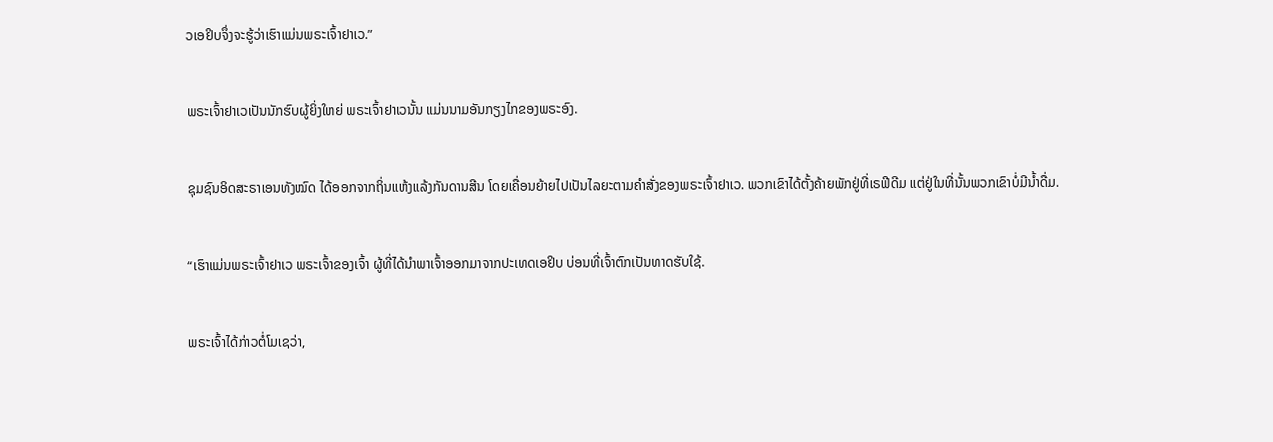ວເອຢິບຈຶ່ງຈະຮູ້ວ່າເຮົາແມ່ນພຣະເຈົ້າຢາເວ.”


ພຣະເຈົ້າຢາເວເປັນນັກຮົບຜູ້ຍິ່ງໃຫຍ່ ພຣະເຈົ້າຢາເວນັ້ນ ແມ່ນນາມອັນກຽງໄກຂອງພຣະອົງ.


ຊຸມຊົນອິດສະຣາເອນທັງໝົດ ໄດ້ອອກຈາກຖິ່ນແຫ້ງແລ້ງກັນດານສີນ ໂດຍເຄື່ອນຍ້າຍໄປເປັນໄລຍະຕາມຄຳສັ່ງຂອງພຣະເຈົ້າຢາເວ. ພວກເຂົາໄດ້ຕັ້ງຄ້າຍພັກຢູ່ທີ່ເຣຟີດີມ ແຕ່ຢູ່ໃນທີ່ນັ້ນພວກເຂົາບໍ່ມີນໍ້າດື່ມ.


“ເຮົາແມ່ນພຣະເຈົ້າຢາເວ ພຣະເຈົ້າຂອງເຈົ້າ ຜູ້ທີ່ໄດ້ນຳພາເຈົ້າອອກມາຈາກປະເທດເອຢິບ ບ່ອນທີ່ເຈົ້າຕົກເປັນທາດຮັບໃຊ້.


ພຣະເຈົ້າໄດ້ກ່າວຕໍ່ໂມເຊວ່າ,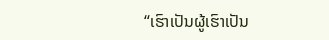“ເຮົາເປັນຜູ້ເຮົາເປັນ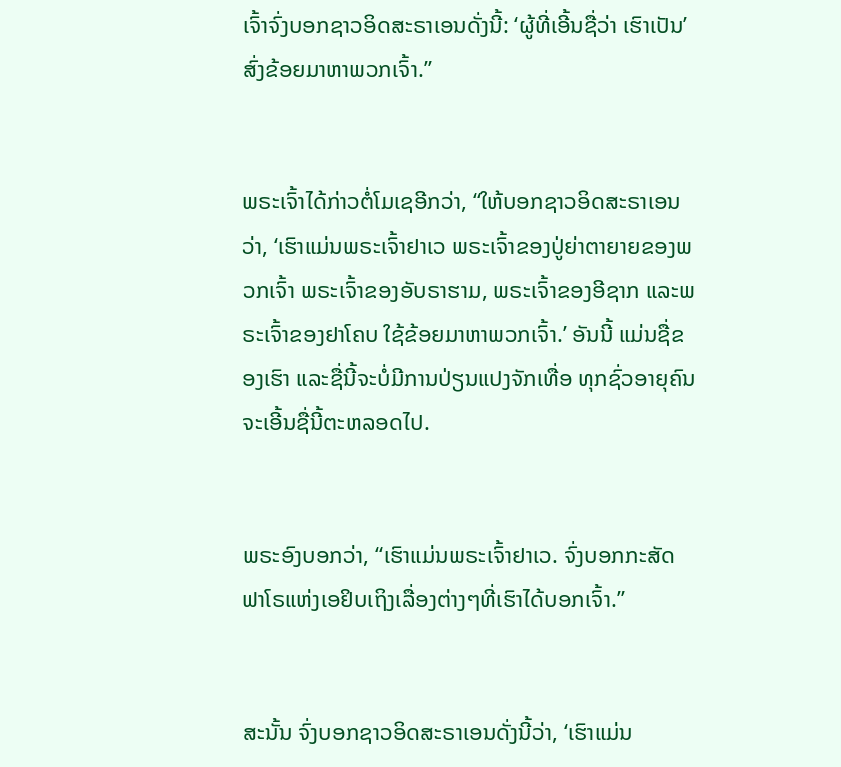ເຈົ້າຈົ່ງບອກຊາວອິດສະຣາເອນດັ່ງນີ້: ‘ຜູ້ທີ່ເອີ້ນຊື່ວ່າ ເຮົາເປັນ’ ສົ່ງຂ້ອຍມາຫາພວກເຈົ້າ.”


ພຣະເຈົ້າໄດ້ກ່າວຕໍ່ໂມເຊອີກວ່າ, “ໃຫ້ບອກຊາວອິດສະຣາເອນວ່າ, ‘ເຮົາແມ່ນພຣະເຈົ້າຢາເວ ພຣະເຈົ້າຂອງປູ່ຍ່າຕາຍາຍຂອງພວກເຈົ້າ ພຣະເຈົ້າຂອງອັບຣາຮາມ, ພຣະເຈົ້າຂອງອີຊາກ ແລະພຣະເຈົ້າຂອງຢາໂຄບ ໃຊ້ຂ້ອຍມາຫາພວກເຈົ້າ.’ ອັນນີ້ ແມ່ນຊື່ຂອງເຮົາ ແລະຊື່ນີ້ຈະບໍ່ມີການປ່ຽນແປງຈັກເທື່ອ ທຸກຊົ່ວອາຍຸຄົນຈະເອີ້ນຊື່ນີ້ຕະຫລອດໄປ.


ພຣະອົງບອກວ່າ, “ເຮົາແມ່ນພຣະເຈົ້າຢາເວ. ຈົ່ງບອກກະສັດຟາໂຣແຫ່ງເອຢິບເຖິງເລື່ອງຕ່າງໆທີ່ເຮົາໄດ້ບອກເຈົ້າ.”


ສະນັ້ນ ຈົ່ງບອກຊາວອິດສະຣາເອນດັ່ງນີ້ວ່າ, ‘ເຮົາແມ່ນ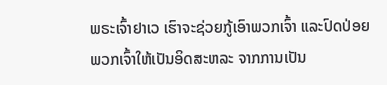ພຣະເຈົ້າຢາເວ ເຮົາຈະຊ່ວຍກູ້ເອົາພວກເຈົ້າ ແລະປົດປ່ອຍພວກເຈົ້າໃຫ້ເປັນອິດສະຫລະ ຈາກການເປັນ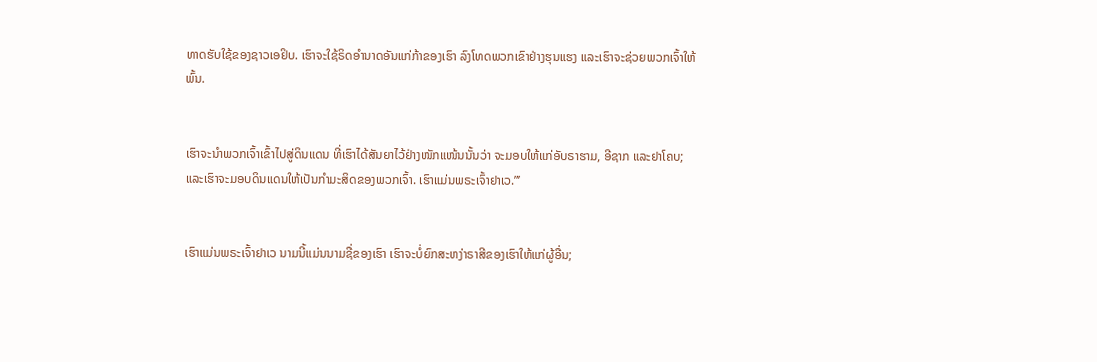ທາດຮັບໃຊ້ຂອງຊາວເອຢິບ. ເຮົາຈະໃຊ້ຣິດອຳນາດອັນແກ່ກ້າຂອງເຮົາ ລົງໂທດພວກເຂົາຢ່າງຮຸນແຮງ ແລະເຮົາຈະຊ່ວຍພວກເຈົ້າໃຫ້ພົ້ນ.


ເຮົາຈະນຳພວກເຈົ້າເຂົ້າໄປສູ່ດິນແດນ ທີ່ເຮົາໄດ້ສັນຍາໄວ້ຢ່າງໜັກແໜ້ນນັ້ນວ່າ ຈະມອບໃຫ້ແກ່ອັບຣາຮາມ, ອີຊາກ ແລະຢາໂຄບ; ແລະເຮົາຈະມອບດິນແດນໃຫ້ເປັນກຳມະສິດຂອງພວກເຈົ້າ. ເຮົາແມ່ນພຣະເຈົ້າຢາເວ.”’


ເຮົາແມ່ນພຣະເຈົ້າຢາເວ ນາມນີ້ແມ່ນນາມຊື່ຂອງເຮົາ ເຮົາຈະບໍ່ຍົກສະຫງ່າຣາສີຂອງເຮົາໃຫ້ແກ່ຜູ້ອື່ນ;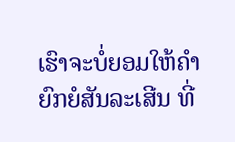ເຮົາຈະບໍ່ຍອມໃຫ້ຄຳຍົກຍໍສັນລະເສີນ ທີ່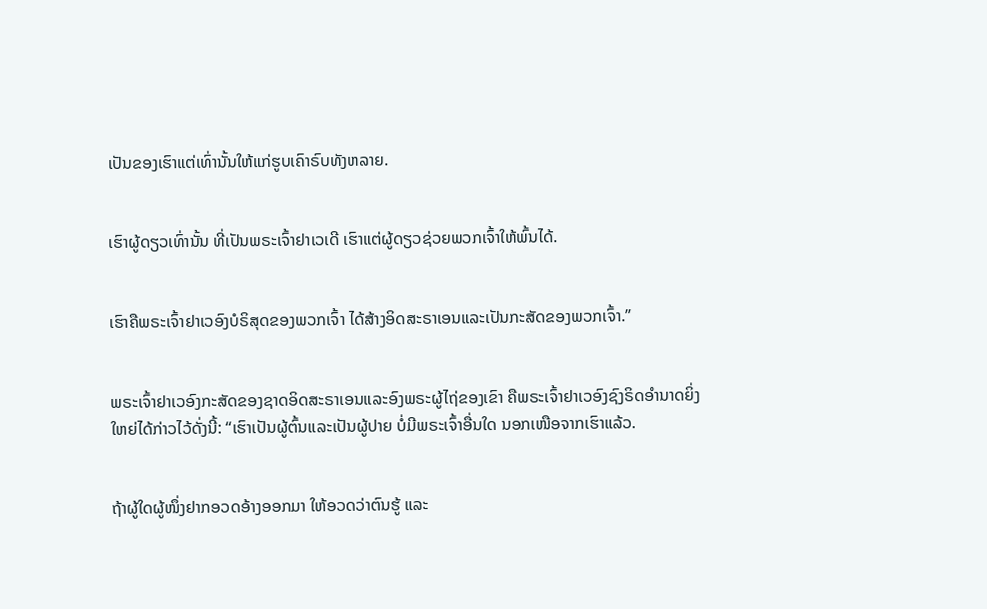ເປັນຂອງເຮົາແຕ່ເທົ່ານັ້ນໃຫ້ແກ່ຮູບເຄົາຣົບທັງຫລາຍ.


ເຮົາຜູ້ດຽວເທົ່ານັ້ນ ທີ່ເປັນພຣະເຈົ້າຢາເວເດີ ເຮົາແຕ່ຜູ້ດຽວຊ່ວຍພວກເຈົ້າໃຫ້ພົ້ນໄດ້.


ເຮົາຄືພຣະເຈົ້າຢາເວອົງບໍຣິສຸດຂອງພວກເຈົ້າ ໄດ້ສ້າງອິດສະຣາເອນແລະເປັນກະສັດຂອງພວກເຈົ້າ.”


ພຣະເຈົ້າຢາເວອົງກະສັດຂອງຊາດອິດສະຣາເອນແລະອົງພຣະຜູ້ໄຖ່ຂອງເຂົາ ຄືພຣະເຈົ້າຢາເວອົງຊົງຣິດອຳນາດຍິ່ງໃຫຍ່ໄດ້ກ່າວໄວ້ດັ່ງນີ້: “ເຮົາເປັນຜູ້ຕົ້ນແລະເປັນຜູ້ປາຍ ບໍ່ມີພຣະເຈົ້າອື່ນໃດ ນອກເໜືອຈາກເຮົາແລ້ວ.


ຖ້າຜູ້ໃດຜູ້ໜຶ່ງຢາກອວດອ້າງອອກມາ ໃຫ້ອວດວ່າຕົນຮູ້ ແລະ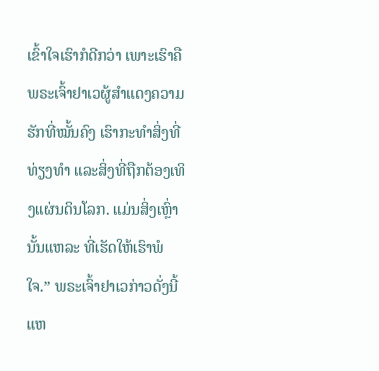ເຂົ້າໃຈເຮົາກໍດີກວ່າ ເພາະເຮົາຄືພຣະເຈົ້າຢາເວຜູ້ສຳແດງຄວາມຮັກທີ່ໝັ້ນຄົງ ເຮົາກະທຳສິ່ງທີ່ທ່ຽງທຳ ແລະສິ່ງທີ່ຖືກຕ້ອງເທິງແຜ່ນດິນໂລກ. ແມ່ນສິ່ງເຫຼົ່ານັ້ນແຫລະ ທີ່ເຮັດໃຫ້ເຮົາພໍໃຈ.” ພຣະເຈົ້າຢາເວກ່າວດັ່ງນີ້ແຫ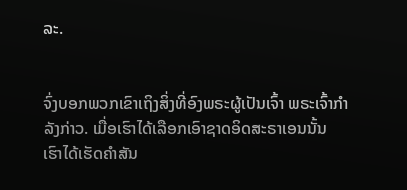ລະ.


ຈົ່ງບອກພວກເຂົາເຖິງສິ່ງທີ່ອົງພຣະຜູ້ເປັນເຈົ້າ ພຣະເຈົ້າກຳລັງກ່າວ. ເມື່ອເຮົາໄດ້ເລືອກເອົາຊາດອິດສະຣາເອນນັ້ນ ເຮົາໄດ້ເຮັດຄຳສັນ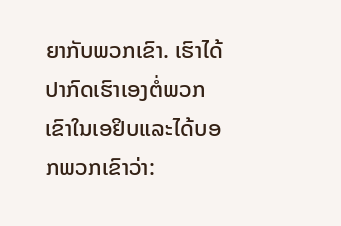ຍາກັບພວກເຂົາ. ເຮົາໄດ້ປາກົດເຮົາເອງຕໍ່ພວກເຂົາໃນເອຢິບແລະໄດ້ບອກພວກເຂົາວ່າ: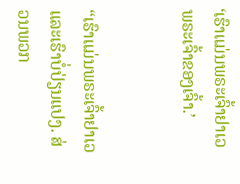‘ເຮົາແມ່ນພຣະເຈົ້າຢາເວ ພຣະເຈົ້າຂອງເຈົ້າ.’


“ເຮົາແມ່ນພຣະເຈົ້າຢາເວ ແລະເຮົາບໍ່ປ່ຽນແປງ. ສ່ວນພວກ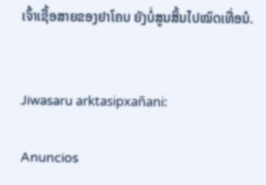ເຈົ້າເຊື້ອສາຍຂອງຢາໂຄບ ຍັງບໍ່ສູນສິ້ນໄປໝົດເທື່ອນໍ.


Jiwasaru arktasipxañani:

Anuncios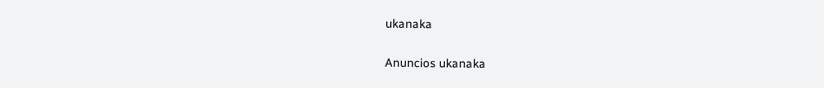ukanaka


Anuncios ukanaka